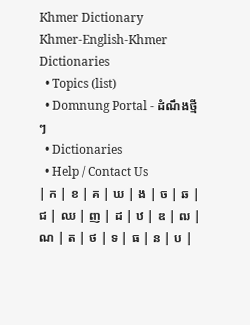Khmer Dictionary
Khmer-English-Khmer Dictionaries
  • Topics (list)
  • Domnung Portal - ដំណឹងថ្មីៗ
  • Dictionaries
  • Help / Contact Us
| ក | ខ | គ | ឃ | ង | ច | ឆ | ជ | ឈ | ញ | ដ | ឋ | ឌ | ឍ | ណ | ត | ថ | ទ | ធ | ន | ប |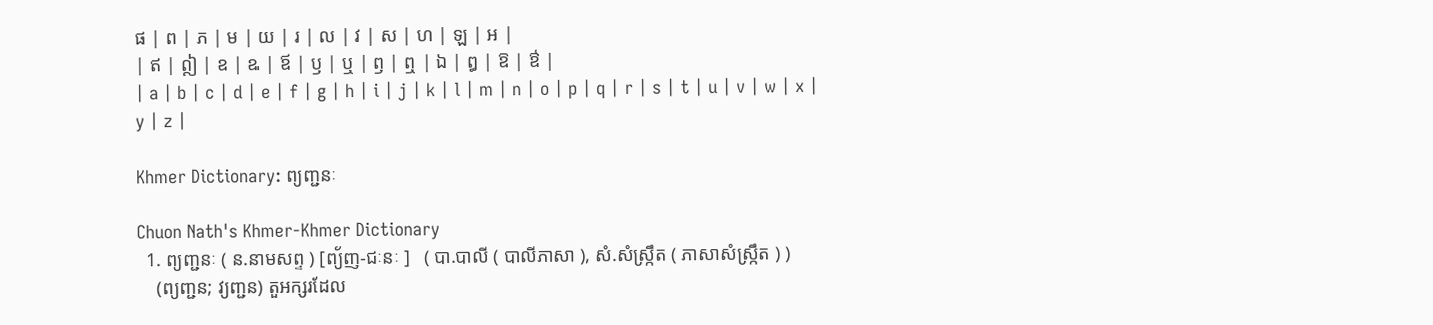ផ | ព | ភ | ម | យ | រ | ល | វ | ស | ហ | ឡ | អ |
| ឥ | ឦ | ឧ | ឩ | ឪ | ឫ | ឬ | ឭ | ឮ | ឯ | ឰ | ឱ | ឳ |
| a | b | c | d | e | f | g | h | i | j | k | l | m | n | o | p | q | r | s | t | u | v | w | x | y | z |

Khmer Dictionary: ព្យញ្ជនៈ

Chuon Nath's Khmer-Khmer Dictionary
  1. ព្យញ្ជនៈ ( ន.នាមសព្ទ ) [ព្យ័ញ-ជៈនៈ ]   ( បា.បាលី ( បាលីភាសា ), សំ.សំស្រ្កឹត ( ភាសាសំស្រ្កឹត ) )
    (ព្យញ្ជន; វ្យញ្ជន) តួអក្សរដែល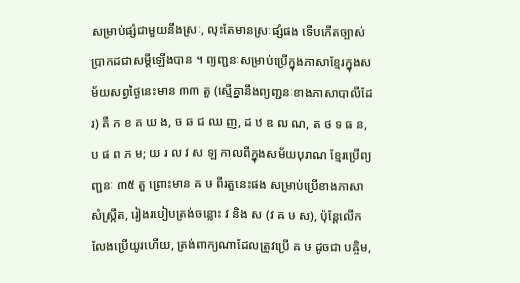សម្រាប់ផ្សំជាមួយនឹងស្រៈ, លុះតែមានស្រៈផ្សំផង ទើបកើតច្បាស់ប្រាកដជាសម្ដីឡើងបាន ។ ព្យញ្ជនៈសម្រាប់ប្រើក្នុងភាសាខ្មែរក្នុងសម័យសព្វថ្ងៃនេះមាន ៣៣ តួ (ស្មើគ្នានឹងព្យញ្ជនៈខាងភាសាបាលីដែរ) គឺ ក ខ គ ឃ ង, ច ឆ ជ ឈ ញ, ដ ឋ ឌ ឍ ណ, ត ថ ទ ធ ន, ប ផ ព ភ ម; យ រ ល វ ស ឡ កាលពីក្នុងសម័យបុរាណ ខ្មែរប្រើព្យញ្ជនៈ ៣៥ តួ ព្រោះមាន ឝ ឞ ពីរតួនេះផង សម្រាប់ប្រើខាងភាសាសំស្ក្រឹត, រៀងរបៀបត្រង់ចន្លោះ វ និង ស (វ ឝ ឞ ស), ប៉ុន្តែលើកលែងប្រើយូរហើយ, ត្រង់ពាក្យណាដែលត្រូវប្រើ ឝ ឞ ដូចជា បឝ្ចិម,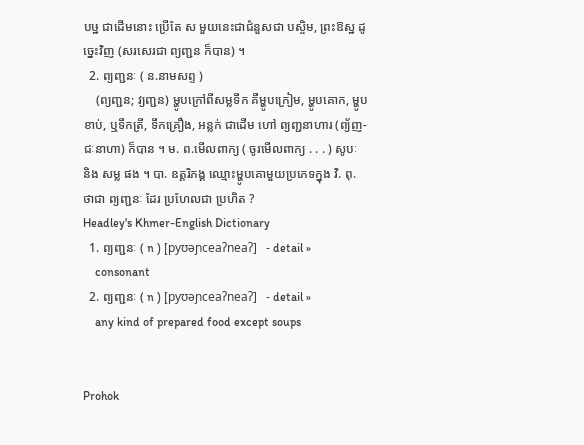បឞ្ឋ ជាដើមនោះ ប្រើតែ ស មួយនេះជាជំនួសជា បស្ចិម, ព្រះឱស្ឋ ដូច្នេះវិញ (សរសេរជា ព្យញ្ជន ក៏បាន) ។
  2. ព្យញ្ជនៈ ( ន.នាមសព្ទ )
    (ព្យញ្ជន; វ្យញ្ជន) ម្ហូបក្រៅពីសម្លទឹក គឺម្ហូបក្រៀម, ម្ហូបគោក, ម្ហូបខាប់, ឬទឹកត្រី, ទឹកគ្រឿង, អន្លក់ ជាដើម ហៅ ព្យញ្ជនាហារ (ព្យ័ញ-ជៈនាហា) ក៏បាន ។ ម. ព.មើលពាក្យ ( ចូរមើលពាក្យ . . . ) សូបៈ និង សម្ល ផង ។ បា. ឧត្តរិភង្គ ឈ្មោះម្ហូបគោមួយប្រភេទក្នុង វិ. ពុ. ថាជា ព្យញ្ជនៈ ដែរ ប្រហែលជា ប្រហិត ?
Headley's Khmer-English Dictionary
  1. ព្យញ្ជនៈ ( n ) [pyʊəɲceaʔneaʔ]   - detail »
    consonant
  2. ព្យញ្ជនៈ ( n ) [pyʊəɲceaʔneaʔ]   - detail »
    any kind of prepared food except soups


Prohok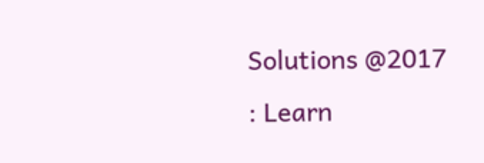Solutions @2017 : Learn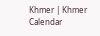Khmer | Khmer Calendar